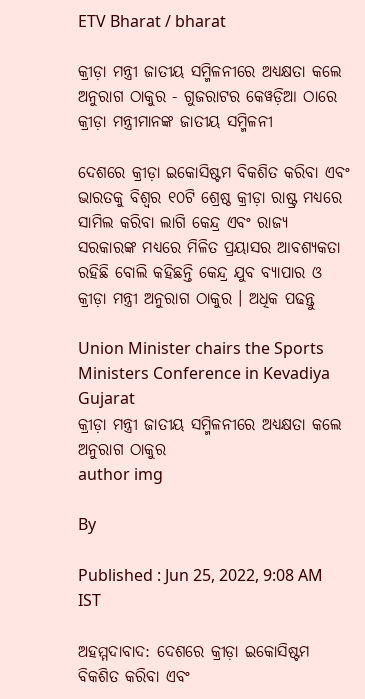ETV Bharat / bharat

କ୍ରୀଡ଼ା ମନ୍ତ୍ରୀ ଜାତୀୟ ସମ୍ମିଳନୀରେ ଅଧ୍ୟକ୍ଷତା କଲେ ଅନୁରାଗ ଠାକୁର - ଗୁଜରାଟର କେୱଡ଼ିଆ ଠାରେ କ୍ରୀଡ଼ା ମନ୍ତ୍ରୀମାନଙ୍କ ଜାତୀୟ ସମ୍ମିଳନୀ

ଦେଶରେ କ୍ରୀଡ଼ା ଇକୋସିଷ୍ଟମ ବିକଶିତ କରିବା ଏବଂ ଭାରତକୁ ବିଶ୍ବର ୧୦ଟି ଶ୍ରେଷ୍ଠ କ୍ରୀଡ଼ା ରାଷ୍ଟ୍ର ମଧ୍ୟରେ ସାମିଲ କରିବା ଲାଗି କେନ୍ଦ୍ର ଏବଂ ରାଜ୍ୟ ସରକାରଙ୍କ ମଧ୍ୟରେ ମିଳିତ ପ୍ରୟାସର ଆବଶ୍ୟକତା ରହିଛି ବୋଲି କହିଛନ୍ତି କେନ୍ଦ୍ର ଯୁବ ବ୍ୟାପାର ଓ କ୍ରୀଡ଼ା ମନ୍ତ୍ରୀ ଅନୁରାଗ ଠାକୁର । ଅଧିକ ପଢନ୍ତୁ

Union Minister chairs the Sports Ministers Conference in Kevadiya Gujarat
କ୍ରୀଡ଼ା ମନ୍ତ୍ରୀ ଜାତୀୟ ସମ୍ମିଳନୀରେ ଅଧ୍ୟକ୍ଷତା କଲେ ଅନୁରାଗ ଠାକୁର
author img

By

Published : Jun 25, 2022, 9:08 AM IST

ଅହମ୍ମଦାବାଦ: ଦେଶରେ କ୍ରୀଡ଼ା ଇକୋସିଷ୍ଟମ ବିକଶିତ କରିବା ଏବଂ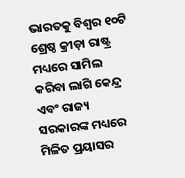ଭାରତକୁ ବିଶ୍ବର ୧୦ଟି ଶ୍ରେଷ୍ଠ କ୍ରୀଡ଼ା ରାଷ୍ଟ୍ର ମଧ୍ୟରେ ସାମିଲ କରିବା ଲାଗି କେନ୍ଦ୍ର ଏବଂ ରାଜ୍ୟ ସରକାରଙ୍କ ମଧ୍ୟରେ ମିଳିତ ପ୍ରୟାସର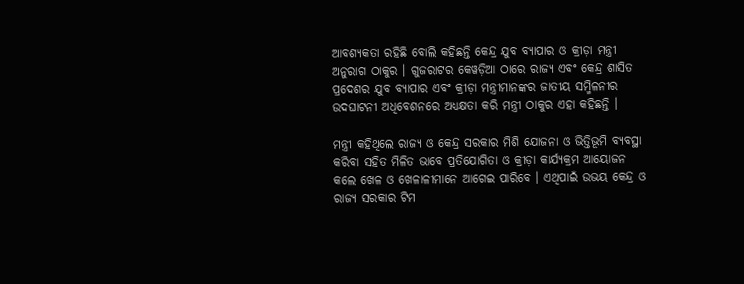ଆବଶ୍ୟକତା ରହିଛି ବୋଲି କହିଛନ୍ତି କେନ୍ଦ୍ର ଯୁବ ବ୍ୟାପାର ଓ କ୍ରୀଡ଼ା ମନ୍ତ୍ରୀ ଅନୁରାଗ ଠାକୁର । ଗୁଜରାଟର କେୱଡ଼ିଆ ଠାରେ ରାଜ୍ୟ ଏବଂ କେନ୍ଦ୍ର ଶାସିତ ପ୍ରଦେଶର ଯୁବ ବ୍ୟାପାର ଏବଂ କ୍ରୀଡ଼ା ମନ୍ତ୍ରୀମାନଙ୍କର ଜାତୀୟ ସମ୍ମିଳନୀର ଉଦଘାଟନୀ ଅଧିବେଶନରେ ଅଧ୍ୟକ୍ଷତା କରି ମନ୍ତ୍ରୀ ଠାକୁର ଏହା କହିଛନ୍ତି ।

ମନ୍ତ୍ରୀ କହିଥିଲେ ରାଜ୍ୟ ଓ କେନ୍ଦ୍ର ସରକାର ମିଶି ଯୋଜନା ଓ ଭିତ୍ତିଭୂମି ବ୍ୟବସ୍ଥା କରିବା ସହିତ ମିଳିତ ଭାବେ ପ୍ରତିଯୋଗିତା ଓ କ୍ରୀଡ଼ା କାର୍ଯ୍ୟକ୍ରମ ଆୟୋଜନ କଲେ ଖେଳ ଓ ଖେଳାଳୀମାନେ ଆଗେଇ ପାରିବେ । ଏଥିପାଇଁ ଉଭୟ କେନ୍ଦ୍ର ଓ ରାଜ୍ୟ ସରକାର ଟିମ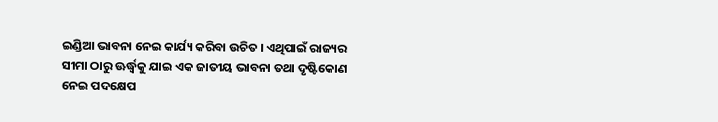ଇଣ୍ଡିଆ ଭାବନା ନେଇ କାର୍ଯ୍ୟ କରିବା ଉଚିତ । ଏଥିପାଇଁ ରାଜ୍ୟର ସୀମା ଠାରୁ ଊର୍ଦ୍ଧ୍ବକୁ ଯାଇ ଏକ ଜାତୀୟ ଭାବନା ତଥା ଦୃଷ୍ଟିକୋଣ ନେଇ ପଦକ୍ଷେପ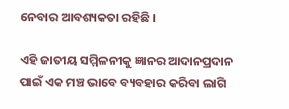ନେବାର ଆବଶ୍ୟକତା ରହିଛି ।

ଏହି ଜାତୀୟ ସମ୍ମିଳନୀକୁ ଜ୍ଞାନର ଆଦାନପ୍ରଦାନ ପାଇଁ ଏକ ମଞ୍ଚ ଭାବେ ବ୍ୟବହାର କରିବା ଲାଗି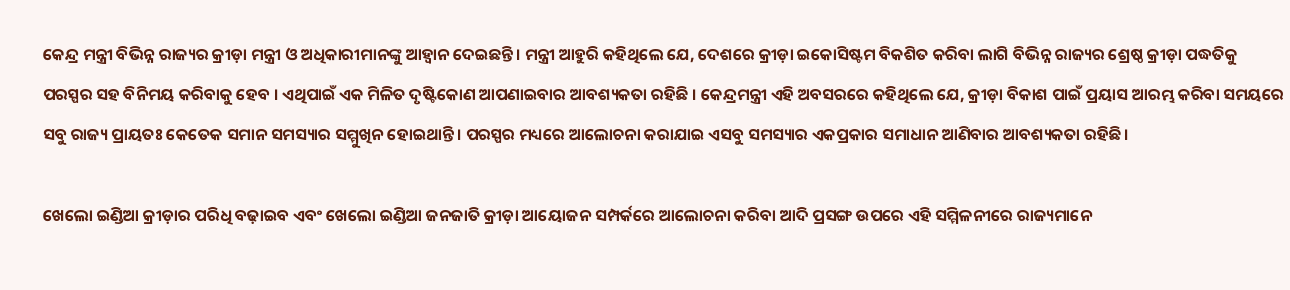କେନ୍ଦ୍ର ମନ୍ତ୍ରୀ ବିଭିନ୍ନ ରାଜ୍ୟର କ୍ରୀଡ଼ା ମନ୍ତ୍ରୀ ଓ ଅଧିକାରୀମାନଙ୍କୁ ଆହ୍ବାନ ଦେଇଛନ୍ତି । ମନ୍ତ୍ରୀ ଆହୁରି କହିଥିଲେ ଯେ, ଦେଶରେ କ୍ରୀଡ଼ା ଇକୋସିଷ୍ଟମ ବିକଶିତ କରିବା ଲାଗି ବିଭିନ୍ନ ରାଜ୍ୟର ଶ୍ରେଷ୍ଠ କ୍ରୀଡ଼ା ପଦ୍ଧତିକୁ ପରସ୍ପର ସହ ବିନିମୟ କରିବାକୁ ହେବ । ଏଥିପାଇଁ ଏକ ମିଳିତ ଦୃଷ୍ଟିକୋଣ ଆପଣାଇବାର ଆବଶ୍ୟକତା ରହିଛି । କେନ୍ଦ୍ରମନ୍ତ୍ରୀ ଏହି ଅବସରରେ କହିଥିଲେ ଯେ, କ୍ରୀଡ଼ା ବିକାଶ ପାଇଁ ପ୍ରୟାସ ଆରମ୍ଭ କରିବା ସମୟରେ ସବୁ ରାଜ୍ୟ ପ୍ରାୟତଃ କେତେକ ସମାନ ସମସ୍ୟାର ସମ୍ମୁଖିନ ହୋଇଥାନ୍ତି । ପରସ୍ପର ମଧ୍ୟରେ ଆଲୋଚନା କରାଯାଇ ଏସବୁ ସମସ୍ୟାର ଏକପ୍ରକାର ସମାଧାନ ଆଣିବାର ଆବଶ୍ୟକତା ରହିଛି ।

ଖେଲୋ ଇଣ୍ଡିଆ କ୍ରୀଡ଼ାର ପରିଧି ବଢ଼ାଇବ ଏବଂ ଖେଲୋ ଇଣ୍ଡିଆ ଜନଜାତି କ୍ରୀଡ଼ା ଆୟୋଜନ ସମ୍ପର୍କରେ ଆଲୋଚନା କରିବା ଆଦି ପ୍ରସଙ୍ଗ ଉପରେ ଏହି ସମ୍ମିଳନୀରେ ରାଜ୍ୟମାନେ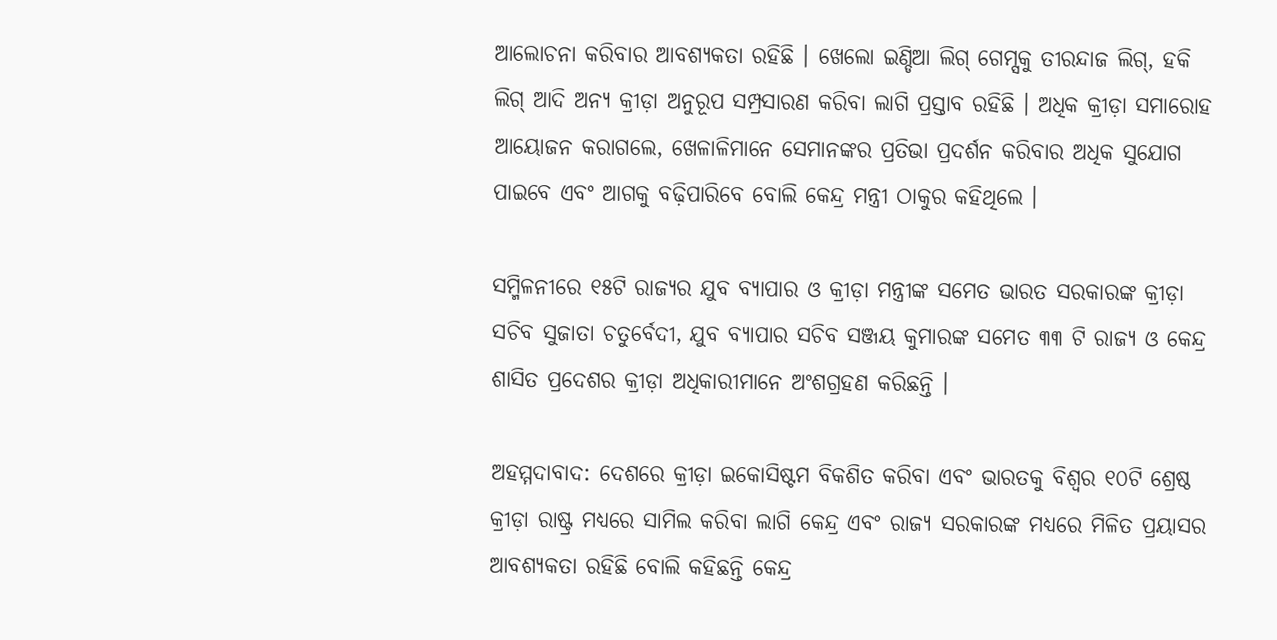ଆଲୋଚନା କରିବାର ଆବଶ୍ୟକତା ରହିଛି । ଖେଲୋ ଇଣ୍ଡିଆ ଲିଗ୍‌ ଗେମ୍ସକୁ ତୀରନ୍ଦାଜ ଲିଗ୍‌, ହକି ଲିଗ୍‌ ଆଦି ଅନ୍ୟ କ୍ରୀଡ଼ା ଅନୁରୂପ ସମ୍ପ୍ରସାରଣ କରିବା ଲାଗି ପ୍ରସ୍ତାବ ରହିଛି । ଅଧିକ କ୍ରୀଡ଼ା ସମାରୋହ ଆୟୋଜନ କରାଗଲେ, ଖେଳାଳିମାନେ ସେମାନଙ୍କର ପ୍ରତିଭା ପ୍ରଦର୍ଶନ କରିବାର ଅଧିକ ସୁଯୋଗ ପାଇବେ ଏବଂ ଆଗକୁ ବଢ଼ିପାରିବେ ବୋଲି କେନ୍ଦ୍ର ମନ୍ତ୍ରୀ ଠାକୁର କହିଥିଲେ ।

ସମ୍ମିଳନୀରେ ୧୫ଟି ରାଜ୍ୟର ଯୁବ ବ୍ୟାପାର ଓ କ୍ରୀଡ଼ା ମନ୍ତ୍ରୀଙ୍କ ସମେତ ଭାରତ ସରକାରଙ୍କ କ୍ରୀଡ଼ା ସଚିବ ସୁଜାତା ଚତୁର୍ବେଦୀ, ଯୁବ ବ୍ୟାପାର ସଚିବ ସଞ୍ଜୟ କୁମାରଙ୍କ ସମେତ ୩୩ ଟି ରାଜ୍ୟ ଓ କେନ୍ଦ୍ର ଶାସିତ ପ୍ରଦେଶର କ୍ରୀଡ଼ା ଅଧିକାରୀମାନେ ଅଂଶଗ୍ରହଣ କରିଛନ୍ତି ।

ଅହମ୍ମଦାବାଦ: ଦେଶରେ କ୍ରୀଡ଼ା ଇକୋସିଷ୍ଟମ ବିକଶିତ କରିବା ଏବଂ ଭାରତକୁ ବିଶ୍ବର ୧୦ଟି ଶ୍ରେଷ୍ଠ କ୍ରୀଡ଼ା ରାଷ୍ଟ୍ର ମଧ୍ୟରେ ସାମିଲ କରିବା ଲାଗି କେନ୍ଦ୍ର ଏବଂ ରାଜ୍ୟ ସରକାରଙ୍କ ମଧ୍ୟରେ ମିଳିତ ପ୍ରୟାସର ଆବଶ୍ୟକତା ରହିଛି ବୋଲି କହିଛନ୍ତି କେନ୍ଦ୍ର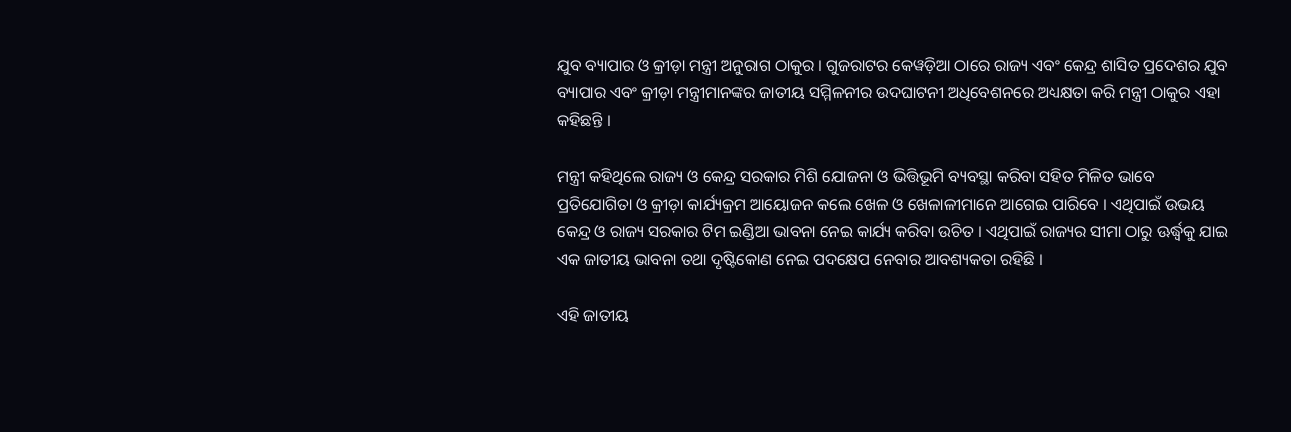ଯୁବ ବ୍ୟାପାର ଓ କ୍ରୀଡ଼ା ମନ୍ତ୍ରୀ ଅନୁରାଗ ଠାକୁର । ଗୁଜରାଟର କେୱଡ଼ିଆ ଠାରେ ରାଜ୍ୟ ଏବଂ କେନ୍ଦ୍ର ଶାସିତ ପ୍ରଦେଶର ଯୁବ ବ୍ୟାପାର ଏବଂ କ୍ରୀଡ଼ା ମନ୍ତ୍ରୀମାନଙ୍କର ଜାତୀୟ ସମ୍ମିଳନୀର ଉଦଘାଟନୀ ଅଧିବେଶନରେ ଅଧ୍ୟକ୍ଷତା କରି ମନ୍ତ୍ରୀ ଠାକୁର ଏହା କହିଛନ୍ତି ।

ମନ୍ତ୍ରୀ କହିଥିଲେ ରାଜ୍ୟ ଓ କେନ୍ଦ୍ର ସରକାର ମିଶି ଯୋଜନା ଓ ଭିତ୍ତିଭୂମି ବ୍ୟବସ୍ଥା କରିବା ସହିତ ମିଳିତ ଭାବେ ପ୍ରତିଯୋଗିତା ଓ କ୍ରୀଡ଼ା କାର୍ଯ୍ୟକ୍ରମ ଆୟୋଜନ କଲେ ଖେଳ ଓ ଖେଳାଳୀମାନେ ଆଗେଇ ପାରିବେ । ଏଥିପାଇଁ ଉଭୟ କେନ୍ଦ୍ର ଓ ରାଜ୍ୟ ସରକାର ଟିମ ଇଣ୍ଡିଆ ଭାବନା ନେଇ କାର୍ଯ୍ୟ କରିବା ଉଚିତ । ଏଥିପାଇଁ ରାଜ୍ୟର ସୀମା ଠାରୁ ଊର୍ଦ୍ଧ୍ବକୁ ଯାଇ ଏକ ଜାତୀୟ ଭାବନା ତଥା ଦୃଷ୍ଟିକୋଣ ନେଇ ପଦକ୍ଷେପ ନେବାର ଆବଶ୍ୟକତା ରହିଛି ।

ଏହି ଜାତୀୟ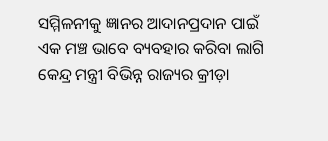ସମ୍ମିଳନୀକୁ ଜ୍ଞାନର ଆଦାନପ୍ରଦାନ ପାଇଁ ଏକ ମଞ୍ଚ ଭାବେ ବ୍ୟବହାର କରିବା ଲାଗି କେନ୍ଦ୍ର ମନ୍ତ୍ରୀ ବିଭିନ୍ନ ରାଜ୍ୟର କ୍ରୀଡ଼ା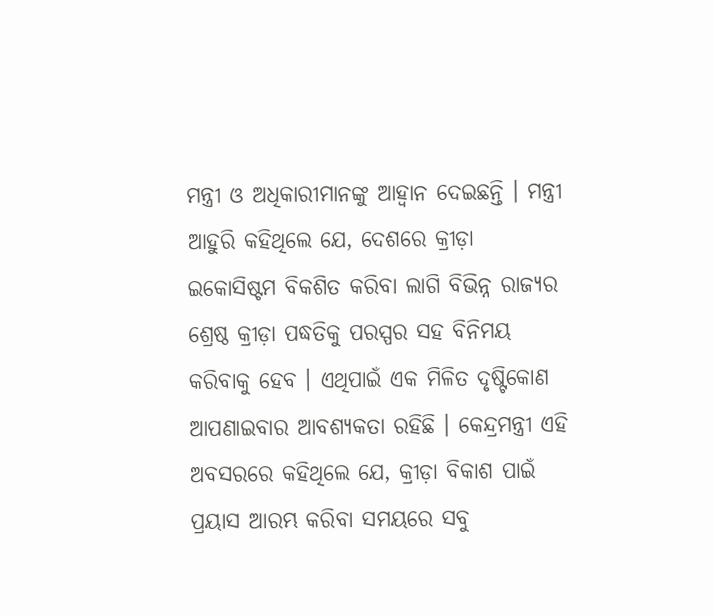ମନ୍ତ୍ରୀ ଓ ଅଧିକାରୀମାନଙ୍କୁ ଆହ୍ବାନ ଦେଇଛନ୍ତି । ମନ୍ତ୍ରୀ ଆହୁରି କହିଥିଲେ ଯେ, ଦେଶରେ କ୍ରୀଡ଼ା ଇକୋସିଷ୍ଟମ ବିକଶିତ କରିବା ଲାଗି ବିଭିନ୍ନ ରାଜ୍ୟର ଶ୍ରେଷ୍ଠ କ୍ରୀଡ଼ା ପଦ୍ଧତିକୁ ପରସ୍ପର ସହ ବିନିମୟ କରିବାକୁ ହେବ । ଏଥିପାଇଁ ଏକ ମିଳିତ ଦୃଷ୍ଟିକୋଣ ଆପଣାଇବାର ଆବଶ୍ୟକତା ରହିଛି । କେନ୍ଦ୍ରମନ୍ତ୍ରୀ ଏହି ଅବସରରେ କହିଥିଲେ ଯେ, କ୍ରୀଡ଼ା ବିକାଶ ପାଇଁ ପ୍ରୟାସ ଆରମ୍ଭ କରିବା ସମୟରେ ସବୁ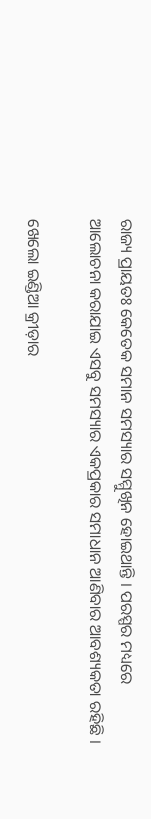ରାଜ୍ୟ ପ୍ରାୟତଃ କେତେକ ସମାନ ସମସ୍ୟାର ସମ୍ମୁଖିନ ହୋଇଥାନ୍ତି । ପରସ୍ପର ମଧ୍ୟରେ ଆଲୋଚନା କରାଯାଇ ଏସବୁ ସମସ୍ୟାର ଏକପ୍ରକାର ସମାଧାନ ଆଣିବାର ଆବଶ୍ୟକତା ରହିଛି ।

ଖେଲୋ ଇଣ୍ଡିଆ କ୍ରୀଡ଼ାର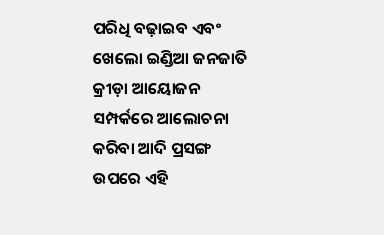ପରିଧି ବଢ଼ାଇବ ଏବଂ ଖେଲୋ ଇଣ୍ଡିଆ ଜନଜାତି କ୍ରୀଡ଼ା ଆୟୋଜନ ସମ୍ପର୍କରେ ଆଲୋଚନା କରିବା ଆଦି ପ୍ରସଙ୍ଗ ଉପରେ ଏହି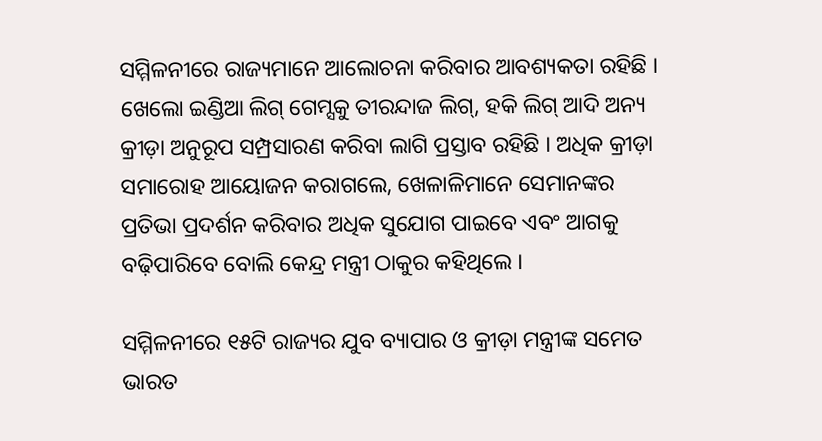ସମ୍ମିଳନୀରେ ରାଜ୍ୟମାନେ ଆଲୋଚନା କରିବାର ଆବଶ୍ୟକତା ରହିଛି । ଖେଲୋ ଇଣ୍ଡିଆ ଲିଗ୍‌ ଗେମ୍ସକୁ ତୀରନ୍ଦାଜ ଲିଗ୍‌, ହକି ଲିଗ୍‌ ଆଦି ଅନ୍ୟ କ୍ରୀଡ଼ା ଅନୁରୂପ ସମ୍ପ୍ରସାରଣ କରିବା ଲାଗି ପ୍ରସ୍ତାବ ରହିଛି । ଅଧିକ କ୍ରୀଡ଼ା ସମାରୋହ ଆୟୋଜନ କରାଗଲେ, ଖେଳାଳିମାନେ ସେମାନଙ୍କର ପ୍ରତିଭା ପ୍ରଦର୍ଶନ କରିବାର ଅଧିକ ସୁଯୋଗ ପାଇବେ ଏବଂ ଆଗକୁ ବଢ଼ିପାରିବେ ବୋଲି କେନ୍ଦ୍ର ମନ୍ତ୍ରୀ ଠାକୁର କହିଥିଲେ ।

ସମ୍ମିଳନୀରେ ୧୫ଟି ରାଜ୍ୟର ଯୁବ ବ୍ୟାପାର ଓ କ୍ରୀଡ଼ା ମନ୍ତ୍ରୀଙ୍କ ସମେତ ଭାରତ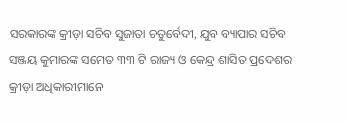ସରକାରଙ୍କ କ୍ରୀଡ଼ା ସଚିବ ସୁଜାତା ଚତୁର୍ବେଦୀ, ଯୁବ ବ୍ୟାପାର ସଚିବ ସଞ୍ଜୟ କୁମାରଙ୍କ ସମେତ ୩୩ ଟି ରାଜ୍ୟ ଓ କେନ୍ଦ୍ର ଶାସିତ ପ୍ରଦେଶର କ୍ରୀଡ଼ା ଅଧିକାରୀମାନେ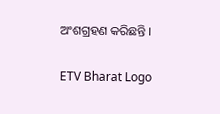ଅଂଶଗ୍ରହଣ କରିଛନ୍ତି ।

ETV Bharat Logo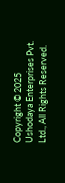Copyright © 2025 Ushodaya Enterprises Pvt. Ltd., All Rights Reserved.